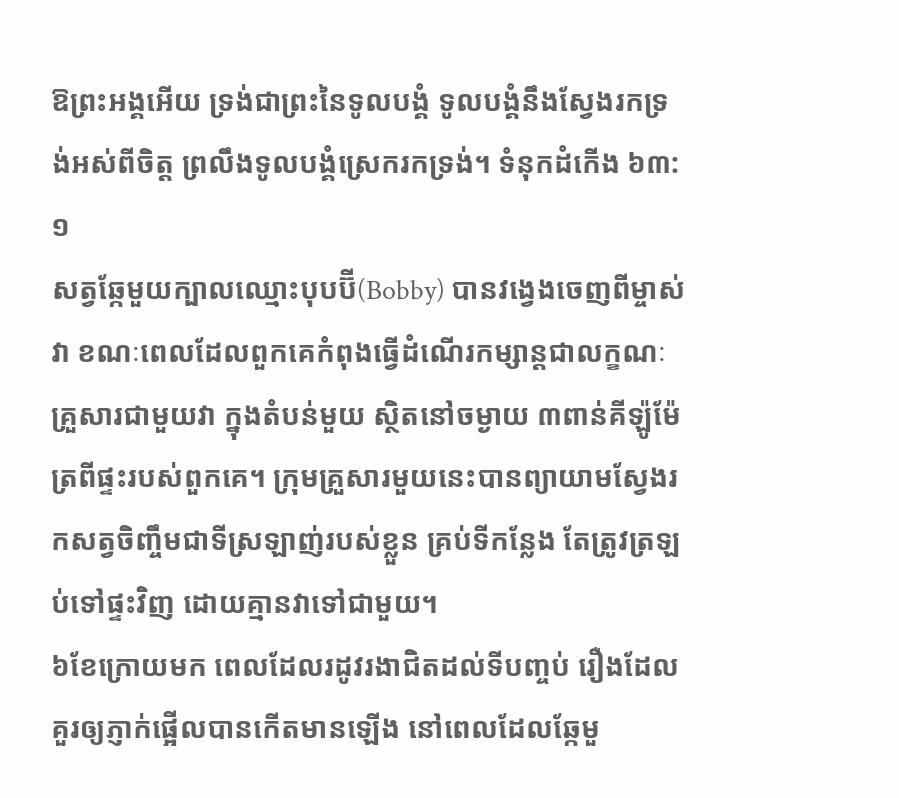ឱព្រះអង្គអើយ ទ្រង់ជាព្រះនៃទូលបង្គំ ទូលបង្គំនឹងស្វែងរកទ្រង់អស់ពីចិត្ត ព្រលឹងទូលបង្គំស្រេករកទ្រង់។ ទំនុកដំកើង ៦៣:១
សត្វឆ្កែមួយក្បាលឈ្មោះបុបប៊ី(Bobby) បានវង្វេងចេញពីម្ចាស់វា ខណៈពេលដែលពួកគេកំពុងធ្វើដំណើរកម្សាន្តជាលក្ខណៈគ្រួសារជាមួយវា ក្នុងតំបន់មួយ ស្ថិតនៅចម្ងាយ ៣ពាន់គីឡ៉ូម៉ែត្រពីផ្ទះរបស់ពួកគេ។ ក្រុមគ្រួសារមួយនេះបានព្យាយាមស្វែងរកសត្វចិញ្ចឹមជាទីស្រឡាញ់របស់ខ្លួន គ្រប់ទីកន្លែង តែត្រូវត្រឡប់ទៅផ្ទះវិញ ដោយគ្មានវាទៅជាមួយ។
៦ខែក្រោយមក ពេលដែលរដូវរងាជិតដល់ទីបញ្ចប់ រឿងដែលគួរឲ្យភ្ញាក់ផ្អើលបានកើតមានឡើង នៅពេលដែលឆ្កែមួ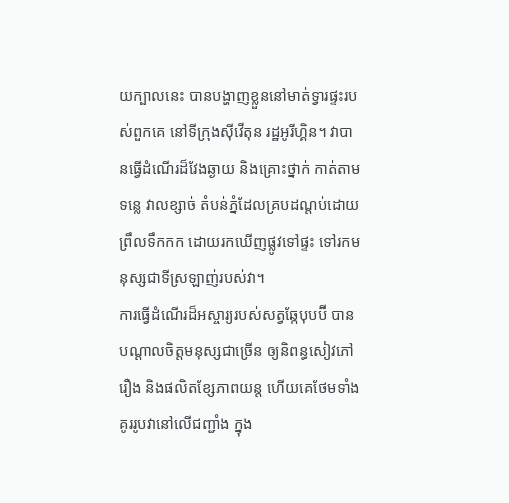យក្បាលនេះ បានបង្ហាញខ្លួននៅមាត់ទ្វារផ្ទះរបស់ពួកគេ នៅទីក្រុងស៊ីវើតុន រដ្ឋអូរីហ្គិន។ វាបានធ្វើដំណើរដ៏វែងឆ្ងាយ និងគ្រោះថ្នាក់ កាត់តាមទន្លេ វាលខ្សាច់ តំបន់ភ្នំដែលគ្របដណ្តប់ដោយព្រឹលទឹកកក ដោយរកឃើញផ្លូវទៅផ្ទះ ទៅរកមនុស្សជាទីស្រឡាញ់របស់វា។
ការធ្វើដំណើរដ៏អស្ចារ្យរបស់សត្វឆ្កែបុបប៊ី បានបណ្តាលចិត្តមនុស្សជាច្រើន ឲ្យនិពន្ធសៀវភៅរឿង និងផលិតខ្សែភាពយន្ត ហើយគេថែមទាំងគូររូបវានៅលើជញ្ជាំង ក្នុង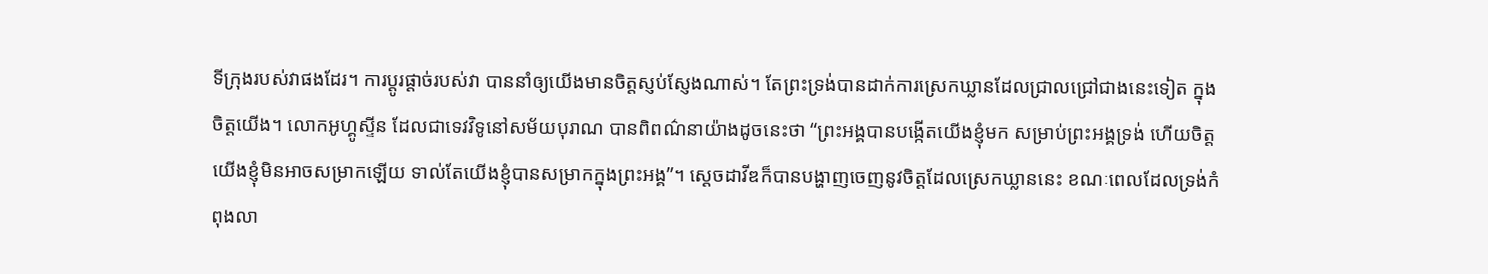ទីក្រុងរបស់វាផងដែរ។ ការប្តូរផ្តាច់របស់វា បាននាំឲ្យយើងមានចិត្តស្ញប់ស្ញែងណាស់។ តែព្រះទ្រង់បានដាក់ការស្រេកឃ្លានដែលជ្រាលជ្រៅជាងនេះទៀត ក្នុងចិត្តយើង។ លោកអូហ្គូស្ទីន ដែលជាទេវវិទូនៅសម័យបុរាណ បានពិពណ៌នាយ៉ាងដូចនេះថា “ព្រះអង្គបានបង្កើតយើងខ្ញុំមក សម្រាប់ព្រះអង្គទ្រង់ ហើយចិត្តយើងខ្ញុំមិនអាចសម្រាកឡើយ ទាល់តែយើងខ្ញុំបានសម្រាកក្នុងព្រះអង្គ”។ ស្តេចដាវីឌក៏បានបង្ហាញចេញនូវចិត្តដែលស្រេកឃ្លាននេះ ខណៈពេលដែលទ្រង់កំពុងលា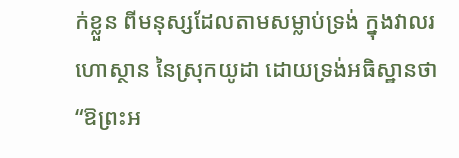ក់ខ្លួន ពីមនុស្សដែលតាមសម្លាប់ទ្រង់ ក្នុងវាលរហោស្ថាន នៃស្រុកយូដា ដោយទ្រង់អធិស្ឋានថា “ឱព្រះអ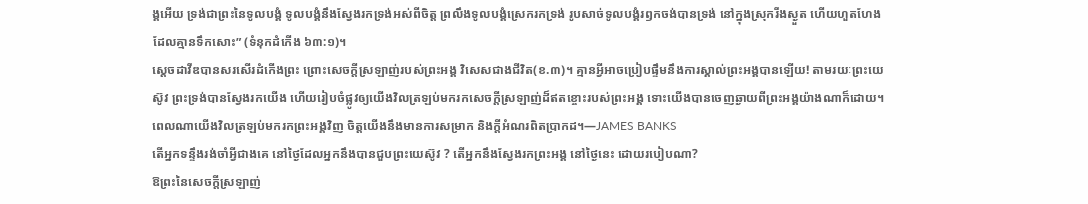ង្គអើយ ទ្រង់ជាព្រះនៃទូលបង្គំ ទូលបង្គំនឹងស្វែងរកទ្រង់អស់ពីចិត្ត ព្រលឹងទូលបង្គំស្រេករកទ្រង់ រូបសាច់ទូលបង្គំរឭកចង់បានទ្រង់ នៅក្នុងស្រុករីងស្ងួត ហើយហួតហែង ដែលគ្មានទឹកសោះ” (ទំនុកដំកើង ៦៣:១)។
ស្តេចដាវីឌបានសរសើរដំកើងព្រះ ព្រោះសេចក្តីស្រឡាញ់របស់ព្រះអង្គ វិសេសជាងជីវិត(ខ.៣)។ គ្មានអ្វីអាចប្រៀបផ្ទឹមនឹងការស្គាល់ព្រះអង្គបានឡើយ! តាមរយៈព្រះយេស៊ូវ ព្រះទ្រង់បានស្វែងរកយើង ហើយរៀបចំផ្លូវឲ្យយើងវិលត្រឡប់មករកសេចក្តីស្រឡាញ់ដ៏ឥតខ្ចោះរបស់ព្រះអង្គ ទោះយើងបានចេញឆ្ងាយពីព្រះអង្គយ៉ាងណាក៏ដោយ។ ពេលណាយើងវិលត្រឡប់មករកព្រះអង្គវិញ ចិត្តយើងនឹងមានការសម្រាក និងក្តីអំណរពិតប្រាកដ។—JAMES BANKS
តើអ្នកទន្ទឹងរង់ចាំអ្វីជាងគេ នៅថ្ងៃដែលអ្នកនឹងបានជួបព្រះយេស៊ូវ ? តើអ្នកនឹងស្វែងរកព្រះអង្គ នៅថ្ងៃនេះ ដោយរបៀបណា?
ឱព្រះនៃសេចក្តីស្រឡាញ់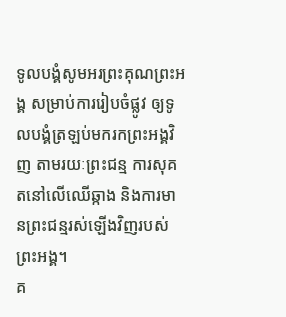ទូលបង្គំសូមអរព្រះគុណព្រះអង្គ សម្រាប់ការរៀបចំផ្លូវ ឲ្យទូលបង្គំត្រឡប់មករកព្រះអង្គវិញ តាមរយៈព្រះជន្ម ការសុគតនៅលើឈើឆ្កាង និងការមានព្រះជន្មរស់ឡើងវិញរបស់ព្រះអង្គ។
គ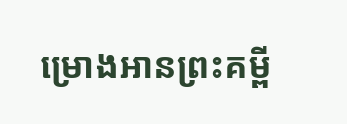ម្រោងអានព្រះគម្ពី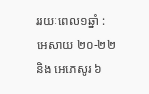ររយៈពេល១ឆ្នាំ : អេសាយ ២០-២២ និង អេភេសូរ ៦